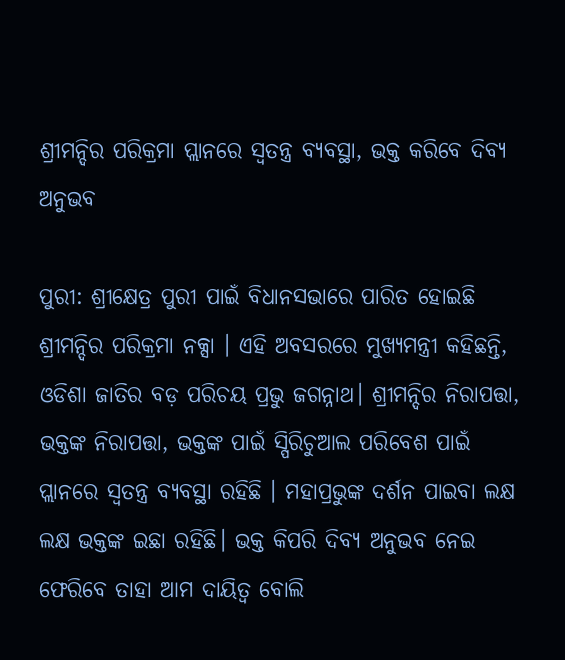ଶ୍ରୀମନ୍ଦିର ପରିକ୍ରମା ପ୍ଲାନରେ ସ୍ୱତନ୍ତ୍ର ବ୍ୟବସ୍ଥା, ଭକ୍ତ କରିବେ ଦିବ୍ୟ ଅନୁଭବ

ପୁରୀ: ଶ୍ରୀକ୍ଷେତ୍ର ପୁରୀ ପାଇଁ ବିଧାନସଭାରେ ପାରିତ ହୋଇଛି ଶ୍ରୀମନ୍ଦିର ପରିକ୍ରମା ନକ୍ସା । ଏହି ଅବସରରେ ମୁଖ୍ୟମନ୍ତ୍ରୀ କହିଛନ୍ତି, ଓଡିଶା ଜାତିର ବଡ଼ ପରିଚୟ ପ୍ରଭୁ ଜଗନ୍ନାଥ। ଶ୍ରୀମନ୍ଦିର ନିରାପତ୍ତା, ଭକ୍ତଙ୍କ ନିରାପତ୍ତା, ଭକ୍ତଙ୍କ ପାଇଁ ସ୍ପିରିଚୁଆଲ ପରିବେଶ ପାଇଁ ପ୍ଲାନରେ ସ୍ୱତନ୍ତ୍ର ବ୍ୟବସ୍ଥା ରହିଛି । ମହାପ୍ରଭୁଙ୍କ ଦର୍ଶନ ପାଇବା ଲକ୍ଷ ଲକ୍ଷ ଭକ୍ତଙ୍କ ଇଛା ରହିଛି। ଭକ୍ତ କିପରି ଦିବ୍ୟ ଅନୁଭବ ନେଇ ଫେରିବେ ତାହା ଆମ ଦାୟିତ୍ବ ବୋଲି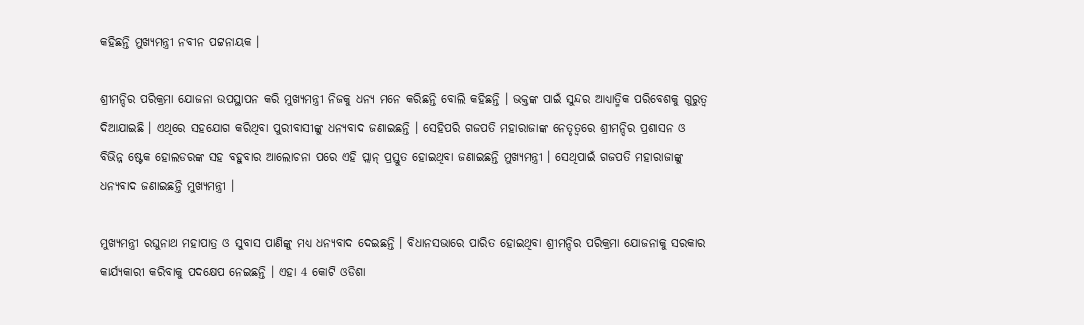କହିଛନ୍ତି ମୁଖ୍ୟମନ୍ତ୍ରୀ ନବୀନ ପଟ୍ଟନାୟକ ।

ଶ୍ରୀମନ୍ଦିର ପରିକ୍ରମା ଯୋଜନା ଉପସ୍ଥାପନ କରି ମୁଖ୍ୟମନ୍ତ୍ରୀ ନିଜକୁ ଧନ୍ୟ ମନେ କରିଛନ୍ତି ବୋଲି କହିଛନ୍ତି । ଭକ୍ତଙ୍କ ପାଇଁ ସୁନ୍ଦର ଆଧ୍ୟାତ୍ମିକ ପରିବେଶକୁ ଗୁରୁତ୍ବ ଦିଆଯାଇଛି । ଏଥିରେ ସହଯୋଗ କରିଥିବା ପୁରୀବାସୀଙ୍କୁ ଧନ୍ୟବାଦ ଜଣାଇଛନ୍ତି । ସେହିପରି ଗଜପତି ମହାରାଜାଙ୍କ ନେତୃତ୍ବରେ ଶ୍ରୀମନ୍ଦିର ପ୍ରଶାସନ ଓ ବିଭିନ୍ନ ଷ୍ଟେକ ହୋଲଡରଙ୍କ ସହ ବହୁବାର ଆଲୋଚନା ପରେ ଏହି ପ୍ଲାନ୍ ପ୍ରସ୍ତୁତ ହୋଇଥିବା ଜଣାଇଛନ୍ତି ମୁଖ୍ୟମନ୍ତ୍ରୀ । ସେଥିପାଇଁ ଗଜପତି ମହାରାଜାଙ୍କୁ ଧନ୍ୟବାଦ ଜଣାଇଛନ୍ତି ମୁଖ୍ୟମନ୍ତ୍ରୀ ।

ମୁଖ୍ୟମନ୍ତ୍ରୀ ରଘୁନାଥ ମହାପାତ୍ର ଓ ସୁବାସ ପାଣିଙ୍କୁ ମଧ୍ୟ ଧନ୍ୟବାଦ ଦେଇଛନ୍ତି । ବିଧାନସଭାରେ ପାରିତ ହୋଇଥିବା ଶ୍ରୀମନ୍ଦିର ପରିକ୍ରମା ଯୋଜନାକୁ ସରକାର କାର୍ଯ୍ୟକାରୀ କରିବାକୁ ପଦକ୍ଷେପ ନେଇଛନ୍ତି । ଏହା 4 କୋଟି ଓଡିଶା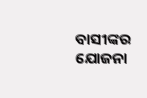ବାସୀଙ୍କର ଯୋଜନା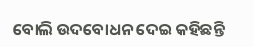ବୋଲି ଉଦବୋଧନ ଦେଇ କହିଛନ୍ତି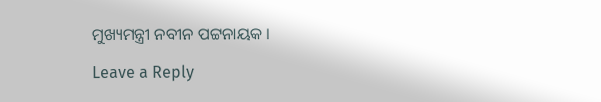ମୁଖ୍ୟମନ୍ତ୍ରୀ ନବୀନ ପଟ୍ଟନାୟକ ।

Leave a Reply